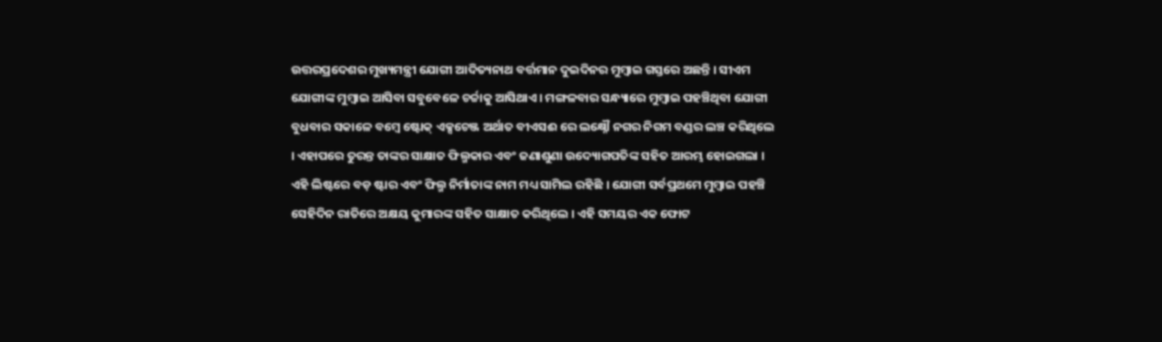ଉତ୍ତରପ୍ରଦେଶର ମୁଖ୍ୟମନ୍ତ୍ରୀ ଯୋଗୀ ଆଦିତ୍ୟନାଥ ବର୍ତ୍ତମାନ ଦୁଇଦିନର ମୁମ୍ବାଇ ଗସ୍ତରେ ଅଛନ୍ତି । ସୀଏମ ଯୋଗୀଙ୍କ ମୁମ୍ବାଇ ଆସିବା ସବୁବେଳେ ଚର୍ଚ୍ଚାକୁ ଆସିଥାଏ । ମଙ୍ଗଳବାର ସନ୍ଧ୍ୟାରେ ମୁମ୍ବାଇ ପହଞ୍ଚିଥିବା ଯୋଗୀ ବୁଧବାର ସକାଳେ ବମ୍ବେ ଷ୍ଟୋକ୍ ଏକ୍ସଚେଞ୍ଜ ଅର୍ଥାତ ବୀଏସଈ ରେ ଲକ୍ଷ୍ନୌ ନଗର ନିଗମ ବଣ୍ଡର ଲଞ୍ଚ କରିଥିଲେ । ଏହାପରେ ତୁରନ୍ତ ତାଙ୍କର ସାକ୍ଷାତ ଫିଲ୍ମକାର ଏବଂ ଜଣାଶୁଣା ଉଦ୍ୟୋଗପତିଙ୍କ ସହିତ ଆରମ୍ଭ ହୋଇଗଲା ।
ଏହି ଲିଷ୍ଟରେ ବଡ଼ ଷ୍ଟାର ଏବଂ ଫିଲ୍ମ ନିର୍ମାତାଙ୍କ ନାମ ମଧ୍ୟ ସାମିଲ ରହିଛି । ଯୋଗୀ ସର୍ବପ୍ରଥମେ ମୁମ୍ବାଇ ପହଞ୍ଚି ସେହିଦିନ ରାତିରେ ଅକ୍ଷୟ କୁମାରଙ୍କ ସହିତ ସାକ୍ଷାତ କରିଥିଲେ । ଏହି ସମୟର ଏକ ଫୋଟ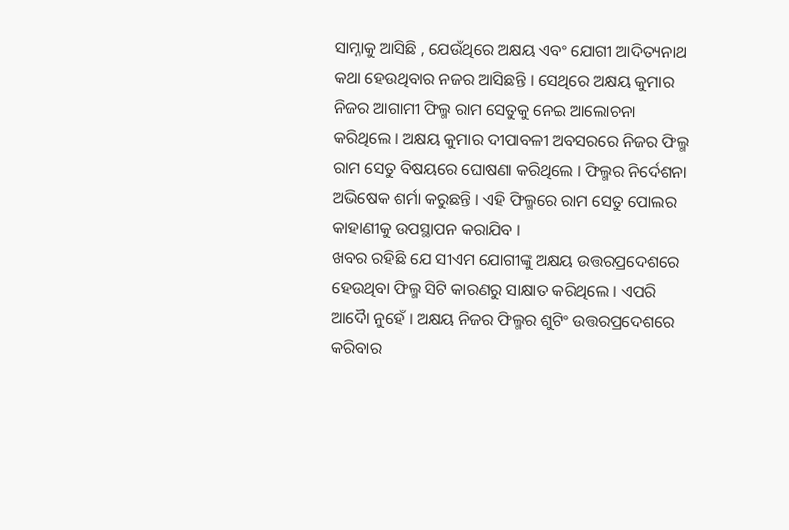ସାମ୍ନାକୁ ଆସିଛି , ଯେଉଁଥିରେ ଅକ୍ଷୟ ଏବଂ ଯୋଗୀ ଆଦିତ୍ୟନାଥ କଥା ହେଉଥିବାର ନଜର ଆସିଛନ୍ତି । ସେଥିରେ ଅକ୍ଷୟ କୁମାର ନିଜର ଆଗାମୀ ଫିଲ୍ମ ରାମ ସେତୁକୁ ନେଇ ଆଲୋଚନା କରିଥିଲେ । ଅକ୍ଷୟ କୁମାର ଦୀପାବଳୀ ଅବସରରେ ନିଜର ଫିଲ୍ମ ରାମ ସେତୁ ବିଷୟରେ ଘୋଷଣା କରିଥିଲେ । ଫିଲ୍ମର ନିର୍ଦେଶନା ଅଭିଷେକ ଶର୍ମା କରୁଛନ୍ତି । ଏହି ଫିଲ୍ମରେ ରାମ ସେତୁ ପୋଲର କାହାଣୀକୁ ଉପସ୍ଥାପନ କରାଯିବ ।
ଖବର ରହିଛି ଯେ ସୀଏମ ଯୋଗୀଙ୍କୁ ଅକ୍ଷୟ ଉତ୍ତରପ୍ରଦେଶରେ ହେଉଥିବା ଫିଲ୍ମ ସିଟି କାରଣରୁ ସାକ୍ଷାତ କରିଥିଲେ । ଏପରି ଆଦୋୖ ନୁହେଁ । ଅକ୍ଷୟ ନିଜର ଫିଲ୍ମର ଶୁଟିଂ ଉତ୍ତରପ୍ରଦେଶରେ କରିବାର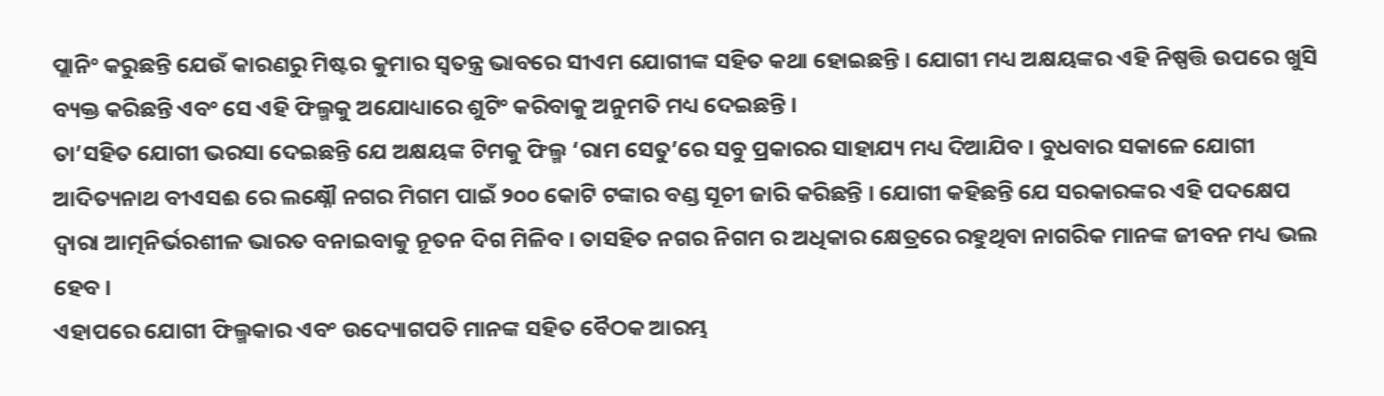ପ୍ଲାନିଂ କରୁଛନ୍ତି ଯେଉଁ କାରଣରୁ ମିଷ୍ଟର କୁମାର ସ୍ୱତନ୍ତ୍ର ଭାବରେ ସୀଏମ ଯୋଗୀଙ୍କ ସହିତ କଥା ହୋଇଛନ୍ତି । ଯୋଗୀ ମଧ୍ୟ ଅକ୍ଷୟଙ୍କର ଏହି ନିଷ୍ପତ୍ତି ଉପରେ ଖୁସି ବ୍ୟକ୍ତ କରିଛନ୍ତି ଏବଂ ସେ ଏହି ଫିଲ୍ମକୁ ଅଯୋଧ୍ୟାରେ ଶୁଟିଂ କରିବାକୁ ଅନୁମତି ମଧ୍ୟ ଦେଇଛନ୍ତି ।
ତା’ସହିତ ଯୋଗୀ ଭରସା ଦେଇଛନ୍ତି ଯେ ଅକ୍ଷୟଙ୍କ ଟିମକୁ ଫିଲ୍ମ ‘ରାମ ସେତୁ’ରେ ସବୁ ପ୍ରକାରର ସାହାଯ୍ୟ ମଧ୍ୟ ଦିଆଯିବ । ବୁଧବାର ସକାଳେ ଯୋଗୀ ଆଦିତ୍ୟନାଥ ବୀଏସଈ ରେ ଲକ୍ଷ୍ନୌ ନଗର ମିଗମ ପାଇଁ ୨୦୦ କୋଟି ଟଙ୍କାର ବଣ୍ଡ ସୂଚୀ ଜାରି କରିଛନ୍ତି । ଯୋଗୀ କହିଛନ୍ତି ଯେ ସରକାରଙ୍କର ଏହି ପଦକ୍ଷେପ ଦ୍ଵାରା ଆତ୍ମନିର୍ଭରଶୀଳ ଭାରତ ବନାଇବାକୁ ନୂତନ ଦିଗ ମିଳିବ । ତାସହିତ ନଗର ନିଗମ ର ଅଧିକାର କ୍ଷେତ୍ରରେ ରହୁଥିବା ନାଗରିକ ମାନଙ୍କ ଜୀବନ ମଧ୍ୟ ଭଲ ହେବ ।
ଏହାପରେ ଯୋଗୀ ଫିଲ୍ମକାର ଏବଂ ଉଦ୍ୟୋଗପତି ମାନଙ୍କ ସହିତ ବୈଠକ ଆରମ୍ଭ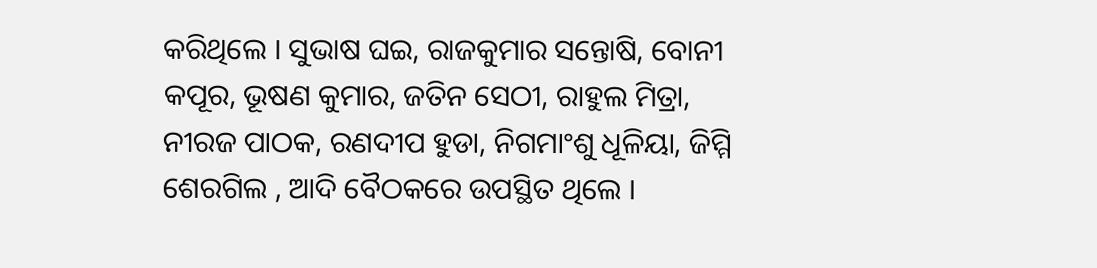କରିଥିଲେ । ସୁଭାଷ ଘଇ, ରାଜକୁମାର ସନ୍ତୋଷି, ବୋନୀ କପୂର, ଭୂଷଣ କୁମାର, ଜତିନ ସେଠୀ, ରାହୁଲ ମିତ୍ରା, ନୀରଜ ପାଠକ, ରଣଦୀପ ହୁଡା, ନିଗମାଂଶୁ ଧୂଳିୟା, ଜିମ୍ମି ଶେରଗିଲ , ଆଦି ବୈଠକରେ ଉପସ୍ଥିତ ଥିଲେ ।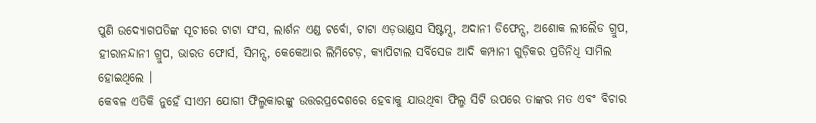ପୁଣି ଉଦ୍ୟୋଗପତିଙ୍କ ସୂଚୀରେ ଟାଟା ସଂସ, ଲାର୍ଶନ ଏଣ୍ଡ ଟର୍ବୋ, ଟାଟା ଏଡ଼ଭାଣ୍ଡସ ସିଷ୍ଟମ୍ସ, ଅଦାନୀ ଡିଫେନ୍ସ, ଅଶୋକ ଲୀଲୈଡ ଗ୍ରୁପ, ହୀରାନନ୍ଦାନୀ ଗ୍ରୁପ, ଭାରତ ଫୋର୍ସ, ସିମନ୍ସ, କେକେଆର ଲିମିଟେଡ଼, କ୍ୟାପିଟାଲ ସର୍ବିସେଜ ଆଦି କମ୍ପାନୀ ଗୁଡ଼ିକର ପ୍ରତିନିଧି ସାମିଲ ହୋଇଥିଲେ ।
କେବଳ ଏତିକି ନୁହେଁ ସୀଏମ ଯୋଗୀ ଫିଲ୍ମକାରଙ୍କୁ ଉତ୍ତରପ୍ରଦେଶରେ ହେବାକୁ ଯାଉଥିବା ଫିଲ୍ମ ସିଟି ଉପରେ ତାଙ୍କର ମତ ଏବଂ ବିଚାର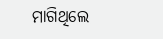ମାଗିଥିଲେ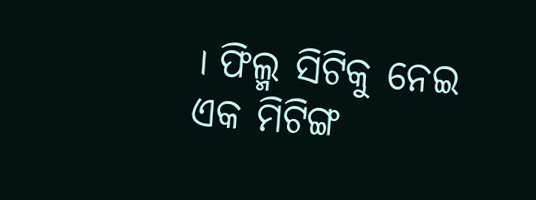। ଫିଲ୍ମ ସିଟିକୁ ନେଇ ଏକ ମିଟିଙ୍ଗ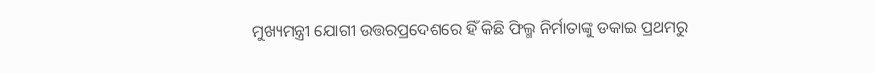ମୁଖ୍ୟମନ୍ତ୍ରୀ ଯୋଗୀ ଉତ୍ତରପ୍ରଦେଶରେ ହିଁ କିଛି ଫିଲ୍ମ ନିର୍ମାତାଙ୍କୁ ଡକାଇ ପ୍ରଥମରୁ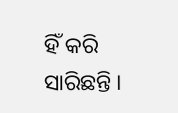ହିଁ କରି ସାରିଛନ୍ତି ।